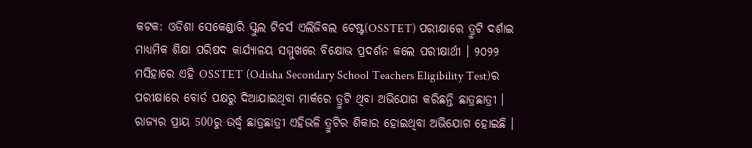କଟକ: ଓଡିଶା ସେକେଣ୍ଡାରି ସ୍କୁଲ ଟିଚର୍ସ ଏଲିଜିବଲ ଟେଷ୍ଟ(OSSTET) ପରୀକ୍ଷାରେ ତ୍ରୁଟି ଦର୍ଶାଇ ମାଧ୍ୟମିକ ଶିକ୍ଷା ପରିଷଦ କାର୍ଯ୍ୟାଳୟ ସମ୍ମୁଖରେ ବିକ୍ଷୋଭ ପ୍ରଦର୍ଶନ କଲେ ପରୀକ୍ଷାର୍ଥୀ । ୨୦୨୨ ମସିହାରେ ଏହି OSSTET (Odisha Secondary School Teachers Eligibility Test)ର ପରୀକ୍ଷାରେ ବୋର୍ଡ ପକ୍ଷରୁ ଦିଆଯାଇଥିବା ମାର୍କରେ ତ୍ରୁଟି ଥିବା ଅଭିଯୋଗ କରିଛନ୍ତି ଛାତ୍ରଛାତ୍ରୀ । ରାଜ୍ୟର ପ୍ରାୟ 500ରୁ ଉର୍ଦ୍ଧ୍ବ ଛାତ୍ରଛାତ୍ରୀ ଏହିଭଳି ତ୍ରୁଟିର ଶିକାର ହୋଇଥିବା ଅଭିଯୋଗ ହୋଇଛି ।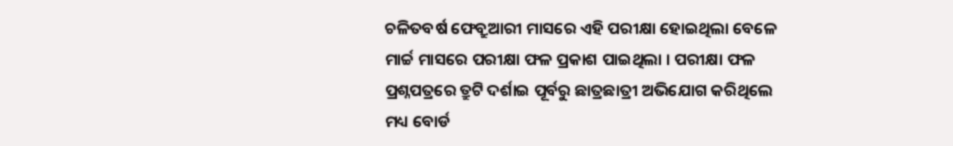ଚଳିତବର୍ଷ ଫେବ୍ରୁଆରୀ ମାସରେ ଏହି ପରୀକ୍ଷା ହୋଇଥିଲା ବେଳେ ମାର୍ଚ୍ଚ ମାସରେ ପରୀକ୍ଷା ଫଳ ପ୍ରକାଶ ପାଇଥିଲା । ପରୀକ୍ଷା ଫଳ ପ୍ରଶ୍ନପତ୍ରରେ ତ୍ରୁଟି ଦର୍ଶାଇ ପୂର୍ବରୁ ଛାତ୍ରଛାତ୍ରୀ ଅଭିଯୋଗ କରିଥିଲେ ମଧ୍ୟ ବୋର୍ଡ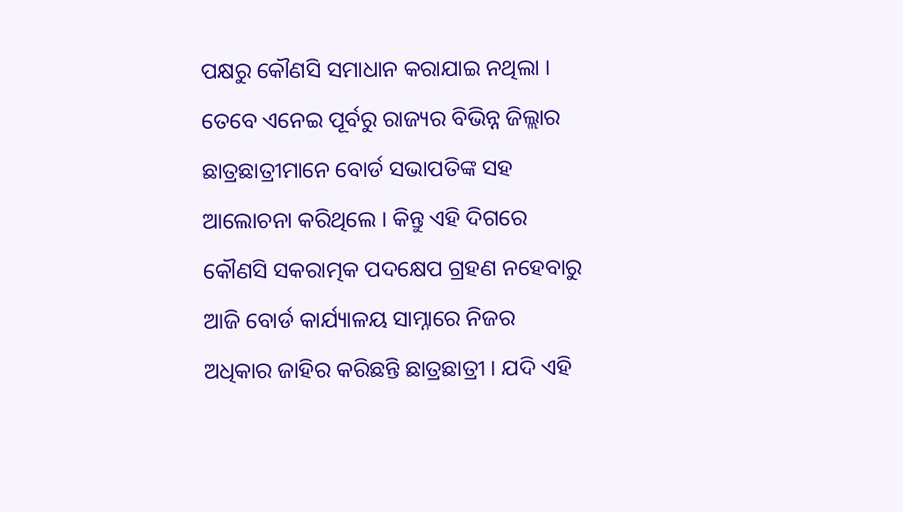ପକ୍ଷରୁ କୌଣସି ସମାଧାନ କରାଯାଇ ନଥିଲା । ତେବେ ଏନେଇ ପୂର୍ବରୁ ରାଜ୍ୟର ବିଭିନ୍ନ ଜିଲ୍ଲାର ଛାତ୍ରଛାତ୍ରୀମାନେ ବୋର୍ଡ ସଭାପତିଙ୍କ ସହ ଆଲୋଚନା କରିଥିଲେ । କିନ୍ତୁ ଏହି ଦିଗରେ କୌଣସି ସକରାତ୍ମକ ପଦକ୍ଷେପ ଗ୍ରହଣ ନହେବାରୁ ଆଜି ବୋର୍ଡ କାର୍ଯ୍ୟାଳୟ ସାମ୍ନାରେ ନିଜର ଅଧିକାର ଜାହିର କରିଛନ୍ତି ଛାତ୍ରଛାତ୍ରୀ । ଯଦି ଏହି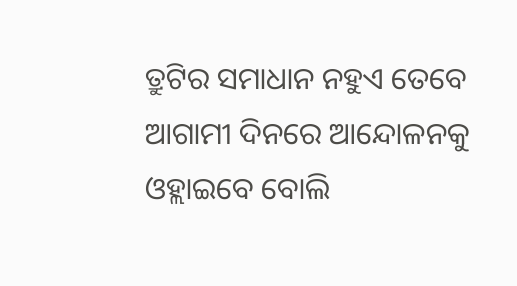ତ୍ରୁଟିର ସମାଧାନ ନହୁଏ ତେବେ ଆଗାମୀ ଦିନରେ ଆନ୍ଦୋଳନକୁ ଓହ୍ଲାଇବେ ବୋଲି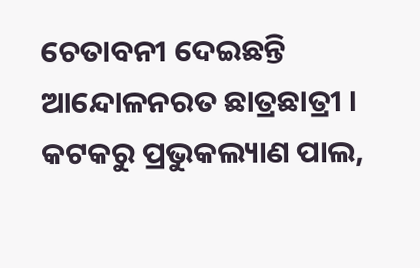ଚେତାବନୀ ଦେଇଛନ୍ତି ଆନ୍ଦୋଳନରତ ଛାତ୍ରଛାତ୍ରୀ ।
କଟକରୁ ପ୍ରଭୁକଲ୍ୟାଣ ପାଲ,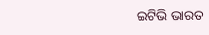ଇଟିଭି ଭାରତ